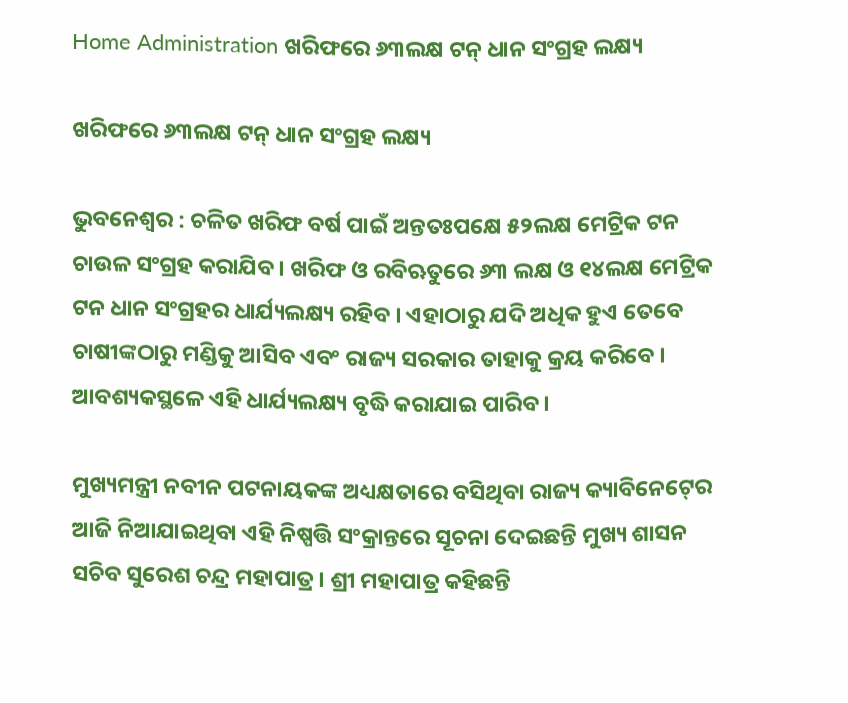Home Administration ଖରିଫରେ ୬୩ଲକ୍ଷ ଟନ୍‍ ଧାନ ସଂଗ୍ରହ ଲକ୍ଷ୍ୟ

ଖରିଫରେ ୬୩ଲକ୍ଷ ଟନ୍‍ ଧାନ ସଂଗ୍ରହ ଲକ୍ଷ୍ୟ

ଭୁବନେଶ୍ୱର : ଚଳିତ ଖରିଫ ବର୍ଷ ପାଇଁ ଅନ୍ତତଃପକ୍ଷେ ୫୨ଲକ୍ଷ ମେଟ୍ରିକ ଟନ ଚାଉଳ ସଂଗ୍ରହ କରାଯିବ । ଖରିଫ ଓ ରବିଋତୁରେ ୬୩ ଲକ୍ଷ ଓ ୧୪ଲକ୍ଷ ମେଟ୍ରିକ ଟନ ଧାନ ସଂଗ୍ରହର ଧାର୍ଯ୍ୟଲକ୍ଷ୍ୟ ରହିବ । ଏହାଠାରୁ ଯଦି ଅଧିକ ହୁଏ ତେବେ ଚାଷୀଙ୍କଠାରୁ ମଣ୍ଡିକୁ ଆସିବ ଏବଂ ରାଜ୍ୟ ସରକାର ତାହାକୁ କ୍ରୟ କରିବେ । ଆବଶ୍ୟକସ୍ଥଳେ ଏହି ଧାର୍ଯ୍ୟଲକ୍ଷ୍ୟ ବୃଦ୍ଧି କରାଯାଇ ପାରିବ ।

ମୁଖ୍ୟମନ୍ତ୍ରୀ ନବୀନ ପଟନାୟକଙ୍କ ଅଧ୍ୟକ୍ଷତାରେ ବସିଥିବା ରାଜ୍ୟ କ୍ୟାବିନେଟ୍‍ରେ ଆଜି ନିଆଯାଇଥିବା ଏହି ନିଷ୍ପତ୍ତି ସଂକ୍ରାନ୍ତରେ ସୂଚନା ଦେଇଛନ୍ତି ମୁଖ୍ୟ ଶାସନ ସଚିବ ସୁରେଶ ଚନ୍ଦ୍ର ମହାପାତ୍ର । ଶ୍ରୀ ମହାପାତ୍ର କହିଛନ୍ତି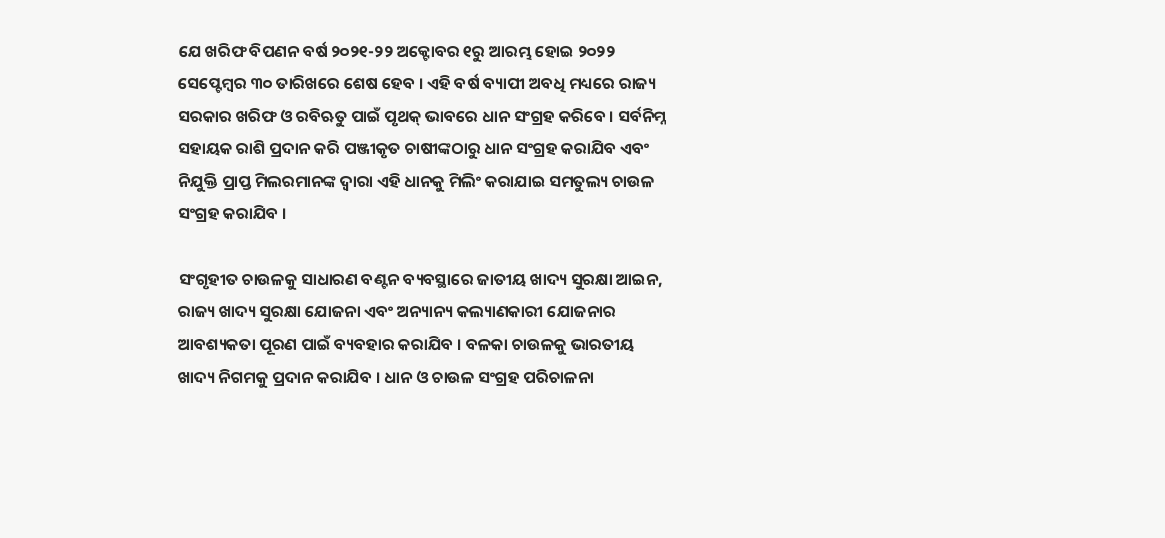ଯେ ଖରିଫ ବିପଣନ ବର୍ଷ ୨୦୨୧-୨୨ ଅକ୍ଟୋବର ୧ରୁ ଆରମ୍ଭ ହୋଇ ୨୦୨୨ ସେପ୍ଟେମ୍ବର ୩୦ ତାରିଖରେ ଶେଷ ହେବ । ଏହି ବର୍ଷ ବ୍ୟାପୀ ଅବଧି ମଧ୍ୟରେ ରାଜ୍ୟ ସରକାର ଖରିଫ ଓ ରବିଋତୁ ପାଇଁ ପୃଥକ୍‍ ଭାବରେ ଧାନ ସଂଗ୍ରହ କରିବେ । ସର୍ବନିମ୍ନ ସହାୟକ ରାଶି ପ୍ରଦାନ କରି ପଞ୍ଜୀକୃତ ଚାଷୀଙ୍କଠାରୁ ଧାନ ସଂଗ୍ରହ କରାଯିବ ଏବଂ ନିଯୁକ୍ତି ପ୍ରାପ୍ତ ମିଲରମାନଙ୍କ ଦ୍ୱାରା ଏହି ଧାନକୁ ମିଲିଂ କରାଯାଇ ସମତୁଲ୍ୟ ଚାଉଳ ସଂଗ୍ରହ କରାଯିବ ।

ସଂଗୃହୀତ ଚାଉଳକୁ ସାଧାରଣ ବଣ୍ଟନ ବ୍ୟବସ୍ଥାରେ ଜାତୀୟ ଖାଦ୍ୟ ସୁରକ୍ଷା ଆଇନ, ରାଜ୍ୟ ଖାଦ୍ୟ ସୁରକ୍ଷା ଯୋଜନା ଏବଂ ଅନ୍ୟାନ୍ୟ କଲ୍ୟାଣକାରୀ ଯୋଜନାର ଆବଶ୍ୟକତା ପୂରଣ ପାଇଁ ବ୍ୟବହାର କରାଯିବ । ବଳକା ଚାଉଳକୁ ଭାରତୀୟ ଖାଦ୍ୟ ନିଗମକୁ ପ୍ରଦାନ କରାଯିବ । ଧାନ ଓ ଚାଉଳ ସଂଗ୍ରହ ପରିଚାଳନା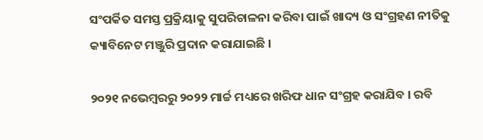ସଂପର୍କିତ ସମସ୍ତ ପ୍ରକ୍ରିୟାକୁ ସୁପରିଚାଳନା କରିବା ପାଇଁ ଖାଦ୍ୟ ଓ ସଂଗ୍ରହଣ ନୀତିକୁ କ୍ୟାବିନେଟ ମଞ୍ଜୁରି ପ୍ରଦାନ କରାଯାଇଛି ।

୨୦୨୧ ନଭେମ୍ବରରୁ ୨୦୨୨ ମାର୍ଚ୍ଚ ମଧ୍ୟରେ ଖରିଫ ଧାନ ସଂଗ୍ରହ କରାଯିବ । ରବି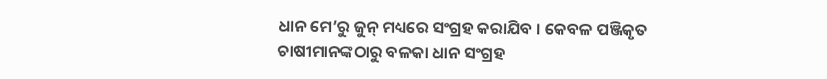ଧାନ ମେ’ରୁ ଜୁନ୍‍ ମଧ୍ୟରେ ସଂଗ୍ରହ କରାଯିବ । କେବଳ ପଞ୍ଜିକୃତ ଚାଷୀମାନଙ୍କଠାରୁ ବଳକା ଧାନ ସଂଗ୍ରହ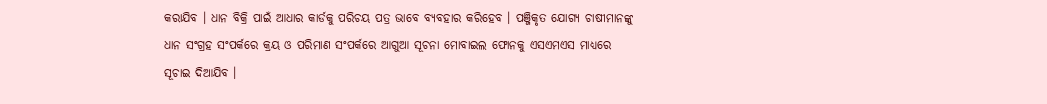କରାଯିବ । ଧାନ ବିକ୍ରି ପାଇଁ ଆଧାର କାର୍ଡକୁ ପରିଚୟ ପତ୍ର ଭାବେ ବ୍ୟବହାର କରିହେବ । ପଞ୍ଜିକୃତ ଯୋଗ୍ୟ ଚାଷୀମାନଙ୍କୁ ଧାନ ସଂଗ୍ରହ ସଂପର୍କରେ କ୍ରୟ ଓ ପରିମାଣ ସଂପର୍କରେ ଆଗୁଆ ସୂଚନା ମୋବାଇଲ ଫୋନକୁ ଏସଏମଏସ ମାଧ୍ୟରେ ସୂଚାଇ ଦିଆଯିବ ।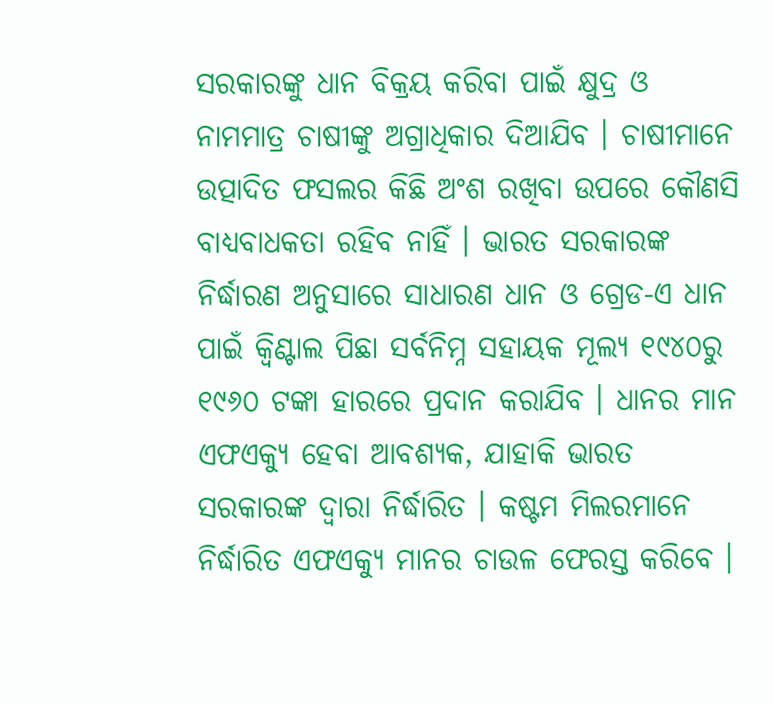ସରକାରଙ୍କୁ ଧାନ ବିକ୍ରୟ କରିବା ପାଇଁ କ୍ଷୁଦ୍ର ଓ ନାମମାତ୍ର ଚାଷୀଙ୍କୁ ଅଗ୍ରାଧିକାର ଦିଆଯିବ । ଚାଷୀମାନେ ଉତ୍ପାଦିତ ଫସଲର କିଛି ଅଂଶ ରଖିବା ଉପରେ କୌଣସି ବାଧ୍ୟବାଧକତା ରହିବ ନାହିଁ । ଭାରତ ସରକାରଙ୍କ ନିର୍ଦ୍ଧାରଣ ଅନୁସାରେ ସାଧାରଣ ଧାନ ଓ ଗ୍ରେଡ-ଏ ଧାନ ପାଇଁ କ୍ୱିଣ୍ଟାଲ ପିଛା ସର୍ବନିମ୍ନ ସହାୟକ ମୂଲ୍ୟ ୧୯୪୦ରୁ ୧୯୬୦ ଟଙ୍କା ହାରରେ ପ୍ରଦାନ କରାଯିବ । ଧାନର ମାନ ଏଫଏକ୍ୟୁ ହେବା ଆବଶ୍ୟକ, ଯାହାକି ଭାରତ ସରକାରଙ୍କ ଦ୍ୱାରା ନିର୍ଦ୍ଧାରିତ । କଷ୍ଟମ ମିଲରମାନେ ନିର୍ଦ୍ଧାରିତ ଏଫଏକ୍ୟୁ ମାନର ଚାଉଳ ଫେରସ୍ତ କରିବେ ।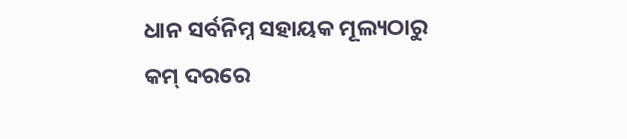ଧାନ ସର୍ବନିମ୍ନ ସହାୟକ ମୂଲ୍ୟଠାରୁ କମ୍‍ ଦରରେ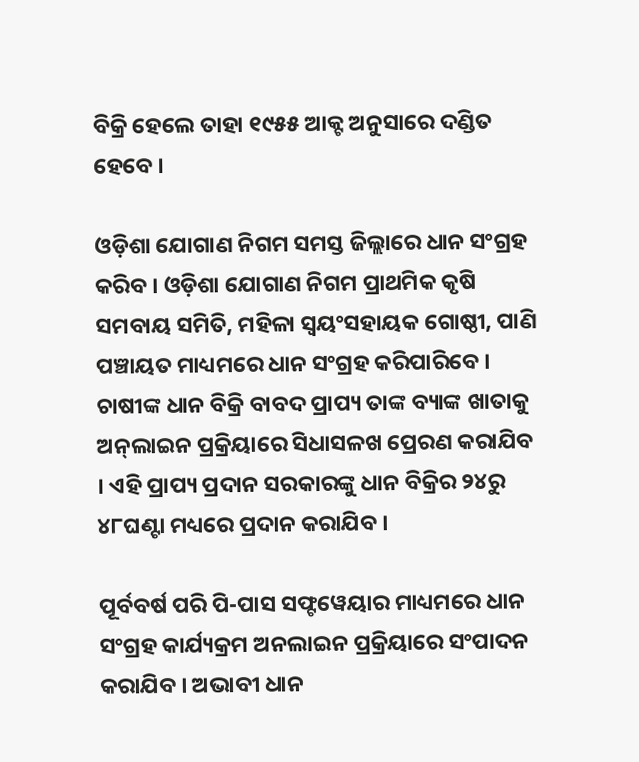ବିକ୍ରି ହେଲେ ତାହା ୧୯୫୫ ଆକ୍ଟ ଅନୁସାରେ ଦଣ୍ଡିତ ହେବେ ।

ଓଡ଼ିଶା ଯୋଗାଣ ନିଗମ ସମସ୍ତ ଜିଲ୍ଲାରେ ଧାନ ସଂଗ୍ରହ କରିବ । ଓଡ଼ିଶା ଯୋଗାଣ ନିଗମ ପ୍ରାଥମିକ କୃଷି ସମବାୟ ସମିତି, ମହିଳା ସ୍ୱୟଂସହାୟକ ଗୋଷ୍ଠୀ, ପାଣି ପଞ୍ଚାୟତ ମାଧ୍ୟମରେ ଧାନ ସଂଗ୍ରହ କରିପାରିବେ । ଚାଷୀଙ୍କ ଧାନ ବିକ୍ରି ବାବଦ ପ୍ରାପ୍ୟ ତାଙ୍କ ବ୍ୟାଙ୍କ ଖାତାକୁ ଅନ୍‍ଲାଇନ ପ୍ରକ୍ରିୟାରେ ସିଧାସଳଖ ପ୍ରେରଣ କରାଯିବ । ଏହି ପ୍ରାପ୍ୟ ପ୍ରଦାନ ସରକାରଙ୍କୁ ଧାନ ବିକ୍ରିର ୨୪ରୁ ୪୮ଘଣ୍ଟା ମଧ୍ୟରେ ପ୍ରଦାନ କରାଯିବ ।

ପୂର୍ବବର୍ଷ ପରି ପି-ପାସ ସଫ୍ଟୱେୟାର ମାଧ୍ୟମରେ ଧାନ ସଂଗ୍ରହ କାର୍ଯ୍ୟକ୍ରମ ଅନଲାଇନ ପ୍ରକ୍ରିୟାରେ ସଂପାଦନ କରାଯିବ । ଅଭାବୀ ଧାନ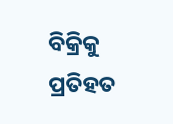ବିକ୍ରିକୁ ପ୍ରତିହତ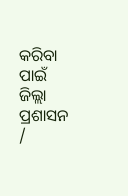କରିବା ପାଇଁ ଜିଲ୍ଲା ପ୍ରଶାସନ /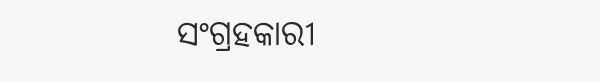ସଂଗ୍ରହକାରୀ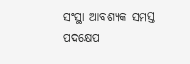ସଂସ୍ଥା ଆବଶ୍ୟକ ସମସ୍ତ ପଦକ୍ଷେପ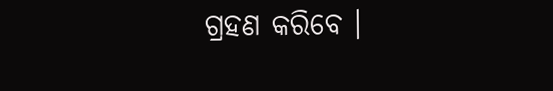ଗ୍ରହଣ କରିବେ ।